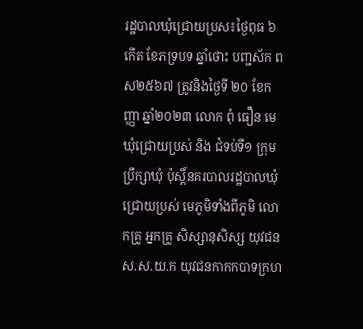រដ្ឋបាលឃុំជ្រោយប្រស៖ថ្ងៃពុធ ៦កើត ខែភទ្របទ ឆ្នាំថោះ បញ្ជស័ក ព ស២៥៦៧ ត្រូវនិងថ្ងៃទី ២០ ខែកញ្ញា ឆ្នាំ២០២៣ លោក ពុំ ធឿន មេឃុំជ្រោយប្រស់ និង ជំទប់ទី១ ក្រុមប្រឹក្សាឃុំ ប៉ុស្តិ៍នគរបាលរដ្ឋបាលឃុំជ្រោយប្រស់ មេភូមិទាំងពីភូមិ លោកគ្រូ អ្នកគ្រូ សិស្សានុសិស្ស យុវជនស.ស.យ.ក យុវជនកាកកបាទក្រហ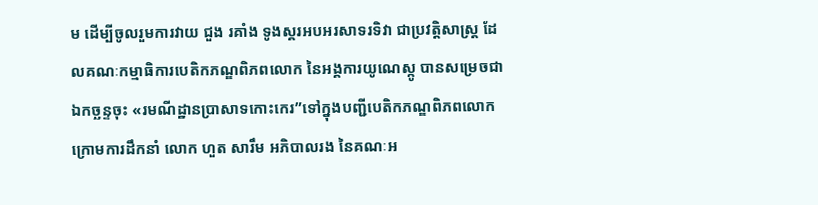ម ដើម្បីចូលរួមការវាយ ជួង រគាំង ទូងស្គរអបអរសាទរទិវា ជាប្រវត្តិសាស្ត្រ ដែលគណៈកម្មាធិការបេតិកភណ្ឌពិភពលោក នៃអង្គការយូណេស្កូ បានសម្រេចជា ឯកច្ឆន្ទចុះ «រមណីដ្ឋានប្រាសាទកោះកេរ”ទៅក្នុងបញ្ជីបេតិកភណ្ឌពិភពលោក ក្រោមការដឹកនាំ លោក ហួត សារឹម អភិបាលរង នៃគណៈអ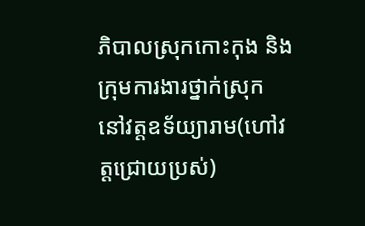ភិបាលស្រុកកោះកុង និងក្រុមការងារថ្នាក់ស្រុក នៅវត្តឧទ័យ្យារាម(ហៅវត្តជ្រោយប្រស់)